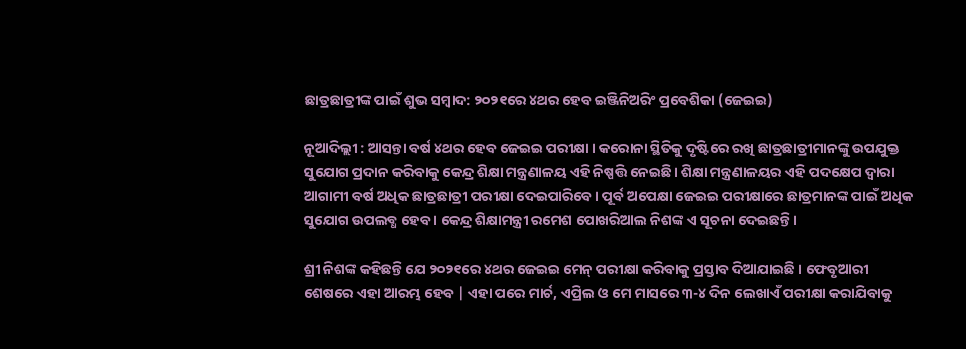ଛାତ୍ରଛାତ୍ରୀଙ୍କ ପାଇଁ ଶୁଭ ସମ୍ବାଦ: ୨୦୨୧ରେ ୪ଥର ହେବ ଇଞ୍ଜିନିଅରିଂ ପ୍ରବେଶିକା (ଜେଇଇ)

ନୂଆଦିଲ୍ଲୀ : ଆସନ୍ତା ବର୍ଷ ୪ଥର ହେବ ଜେଇଇ ପରୀକ୍ଷା । କରୋନା ସ୍ଥିତିକୁ ଦୃଷ୍ଟିରେ ରଖି ଛାତ୍ରଛାତ୍ରୀମାନଙ୍କୁ ଉପଯୁକ୍ତ ସୁଯୋଗ ପ୍ରଦାନ କରିବାକୁ କେନ୍ଦ୍ର ଶିକ୍ଷା ମନ୍ତ୍ରଣାଳୟ ଏହି ନିଷ୍ପତ୍ତି ନେଇଛି। ଶିକ୍ଷା ମନ୍ତ୍ରଣାଳୟର ଏହି ପଦକ୍ଷେପ ଦ୍ବାରା ଆଗାମୀ ବର୍ଷ ଅଧିକ ଛାତ୍ରଛାତ୍ରୀ ପରୀକ୍ଷା ଦେଇପାରିବେ। ପୂର୍ବ ଅପେକ୍ଷା ଜେଇଇ ପରୀକ୍ଷାରେ ଛାତ୍ରମାନଙ୍କ ପାଇଁ ଅଧିକ ସୁଯୋଗ ଉପଲବ୍ଧ ହେବ । କେନ୍ଦ୍ର ଶିକ୍ଷାମନ୍ତ୍ରୀ ରମେଶ ପୋଖରିଆଲ ନିଶଙ୍କ ଏ ସୂଚନା ଦେଇଛନ୍ତି ।

ଶ୍ରୀ ନିଶଙ୍କ କହିଛନ୍ତି ଯେ ୨୦୨୧ରେ ୪ଥର ଜେଇଇ ମେନ୍ ପରୀକ୍ଷା କରିବାକୁ ପ୍ରସ୍ତାବ ଦିଆଯାଇଛି । ଫେବୃଆରୀ ଶେଷରେ ଏହା ଆରମ୍ଭ ହେବ | ଏହା ପରେ ମାର୍ଚ, ଏପ୍ରିଲ ଓ ମେ ମାସରେ ୩-୪ ଦିନ ଲେଖାଏଁ ପରୀକ୍ଷା କରାଯିବାକୁ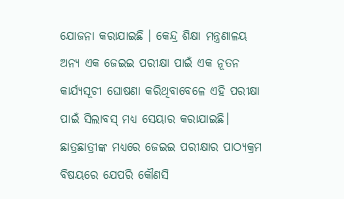ଯୋଜନା କରାଯାଇଛି । କେନ୍ଦ୍ର ଶିକ୍ଷା ମନ୍ତ୍ରଣାଳୟ ଅନ୍ୟ ଏକ ଜେଇଇ ପରୀକ୍ଷା ପାଇଁ ଏକ ନୂତନ କାର୍ଯ୍ୟସୂଚୀ ଘୋଷଣା କରିଥିବାବେଳେ ଏହି ପରୀକ୍ଷା ପାଇଁ ସିଲାବସ୍ ମଧ୍ୟ ସେୟାର କରାଯାଇଛି।  ଛାତ୍ରଛାତ୍ରୀଙ୍କ ମଧ୍ୟରେ ଜେଇଇ ପରୀକ୍ଷାର ପାଠ୍ୟକ୍ରମ ବିଷୟରେ ଯେପରି କୌଣସି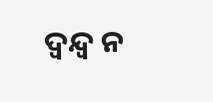ଦ୍ବନ୍ଦ୍ବ ନ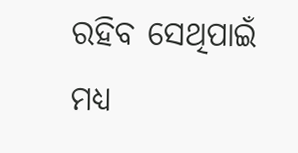ରହିବ ସେଥିପାଇଁ ମଧ୍ୟ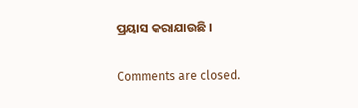ପ୍ରୟାସ କରାଯାଉଛି ।

Comments are closed.